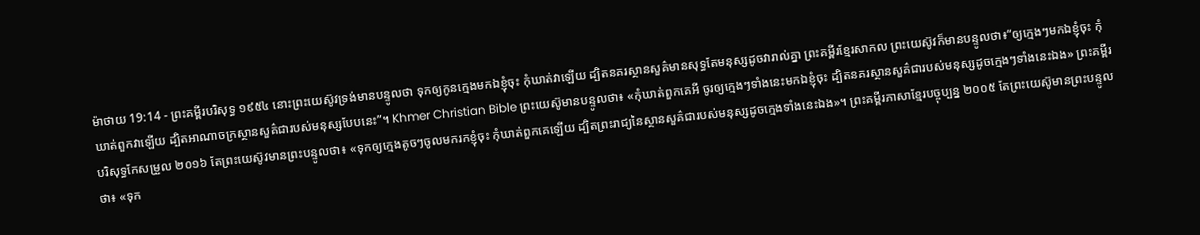ម៉ាថាយ 19:14 - ព្រះគម្ពីរបរិសុទ្ធ ១៩៥៤ នោះព្រះយេស៊ូវទ្រង់មានបន្ទូលថា ទុកឲ្យកូនក្មេងមកឯខ្ញុំចុះ កុំឃាត់វាឡើយ ដ្បិតនគរស្ថានសួគ៌មានសុទ្ធតែមនុស្សដូចវារាល់គ្នា ព្រះគម្ពីរខ្មែរសាកល ព្រះយេស៊ូវក៏មានបន្ទូលថា៖“ឲ្យក្មេងៗមកឯខ្ញុំចុះ កុំឃាត់ពួកវាឡើយ ដ្បិតអាណាចក្រស្ថានសួគ៌ជារបស់មនុស្សបែបនេះ”។ Khmer Christian Bible ព្រះយេស៊ូមានបន្ទូលថា៖ «កុំឃាត់ពួកគេអី ចូរឲ្យក្មេងៗទាំងនេះមកឯខ្ញុំចុះ ដ្បិតនគរស្ថានសួគ៌ជារបស់មនុស្សដូចក្មេងៗទាំងនេះឯង» ព្រះគម្ពីរបរិសុទ្ធកែសម្រួល ២០១៦ តែព្រះយេស៊ូវមានព្រះបន្ទូលថា៖ «ទុកឲ្យក្មេងតូចៗចូលមករកខ្ញុំចុះ កុំឃាត់ពួកគេឡើយ ដ្បិតព្រះរាជ្យនៃស្ថានសួគ៌ជារបស់មនុស្សដូចក្មេងទាំងនេះឯង»។ ព្រះគម្ពីរភាសាខ្មែរបច្ចុប្បន្ន ២០០៥ តែព្រះយេស៊ូមានព្រះបន្ទូលថា៖ «ទុក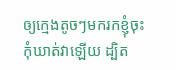ឲ្យក្មេងតូចៗមករកខ្ញុំចុះ កុំឃាត់វាឡើយ ដ្បិត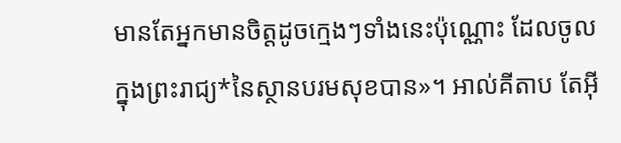មានតែអ្នកមានចិត្តដូចក្មេងៗទាំងនេះប៉ុណ្ណោះ ដែលចូលក្នុងព្រះរាជ្យ*នៃស្ថានបរមសុខបាន»។ អាល់គីតាប តែអ៊ី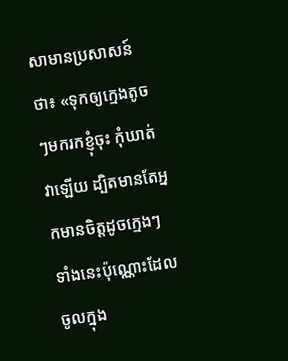សាមានប្រសាសន៍ថា៖ «ទុកឲ្យក្មេងតូចៗមករកខ្ញុំចុះ កុំឃាត់វាឡើយ ដ្បិតមានតែអ្នកមានចិត្ដដូចក្មេងៗទាំងនេះប៉ុណ្ណោះដែលចូលក្នុង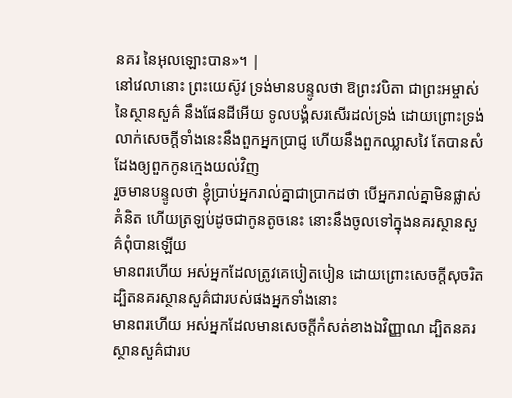នគរ នៃអុលឡោះបាន»។ |
នៅវេលានោះ ព្រះយេស៊ូវ ទ្រង់មានបន្ទូលថា ឱព្រះវបិតា ជាព្រះអម្ចាស់នៃស្ថានសួគ៌ នឹងផែនដីអើយ ទូលបង្គំសរសើរដល់ទ្រង់ ដោយព្រោះទ្រង់លាក់សេចក្ដីទាំងនេះនឹងពួកអ្នកប្រាជ្ញ ហើយនឹងពួកឈ្លាសវៃ តែបានសំដែងឲ្យពួកកូនក្មេងយល់វិញ
រួចមានបន្ទូលថា ខ្ញុំប្រាប់អ្នករាល់គ្នាជាប្រាកដថា បើអ្នករាល់គ្នាមិនផ្លាស់គំនិត ហើយត្រឡប់ដូចជាកូនតូចនេះ នោះនឹងចូលទៅក្នុងនគរស្ថានសួគ៌ពុំបានឡើយ
មានពរហើយ អស់អ្នកដែលត្រូវគេបៀតបៀន ដោយព្រោះសេចក្ដីសុចរិត ដ្បិតនគរស្ថានសួគ៌ជារបស់ផងអ្នកទាំងនោះ
មានពរហើយ អស់អ្នកដែលមានសេចក្ដីកំសត់ខាងឯវិញ្ញាណ ដ្បិតនគរស្ថានសួគ៌ជារប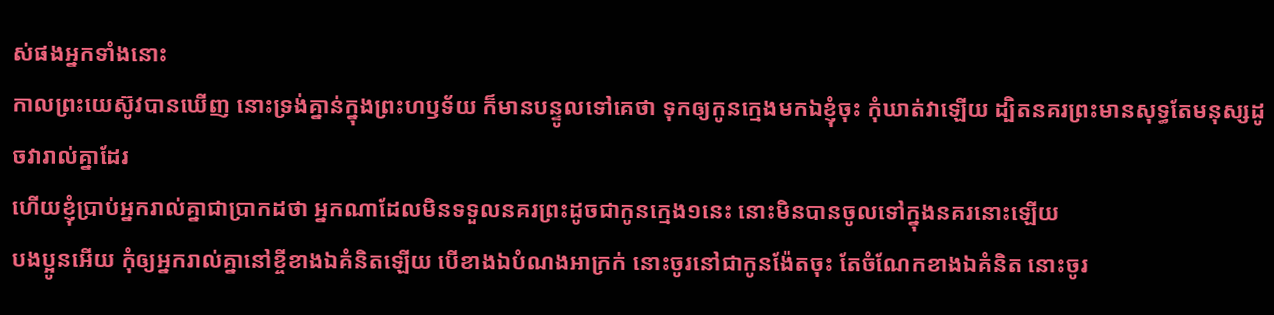ស់ផងអ្នកទាំងនោះ
កាលព្រះយេស៊ូវបានឃើញ នោះទ្រង់គ្នាន់ក្នុងព្រះហឫទ័យ ក៏មានបន្ទូលទៅគេថា ទុកឲ្យកូនក្មេងមកឯខ្ញុំចុះ កុំឃាត់វាឡើយ ដ្បិតនគរព្រះមានសុទ្ធតែមនុស្សដូចវារាល់គ្នាដែរ
ហើយខ្ញុំប្រាប់អ្នករាល់គ្នាជាប្រាកដថា អ្នកណាដែលមិនទទួលនគរព្រះដូចជាកូនក្មេង១នេះ នោះមិនបានចូលទៅក្នុងនគរនោះឡើយ
បងប្អូនអើយ កុំឲ្យអ្នករាល់គ្នានៅខ្ចីខាងឯគំនិតឡើយ បើខាងឯបំណងអាក្រក់ នោះចូរនៅជាកូនង៉ែតចុះ តែចំណែកខាងឯគំនិត នោះចូរ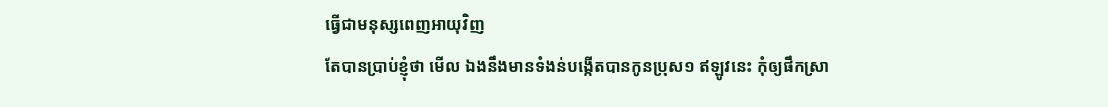ធ្វើជាមនុស្សពេញអាយុវិញ
តែបានប្រាប់ខ្ញុំថា មើល ឯងនឹងមានទំងន់បង្កើតបានកូនប្រុស១ ឥឡូវនេះ កុំឲ្យផឹកស្រា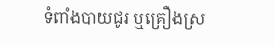ទំពាំងបាយជូរ ឬគ្រឿងស្រ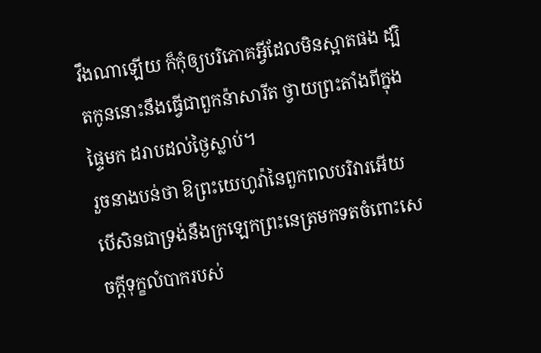វឹងណាឡើយ ក៏កុំឲ្យបរិភោគអ្វីដែលមិនស្អាតផង ដ្បិតកូននោះនឹងធ្វើជាពួកន៉ាសារីត ថ្វាយព្រះតាំងពីក្នុងផ្ទៃមក ដរាបដល់ថ្ងៃស្លាប់។
រួចនាងបន់ថា ឱព្រះយេហូវ៉ានៃពួកពលបរិវារអើយ បើសិនជាទ្រង់នឹងក្រឡេកព្រះនេត្រមកទតចំពោះសេចក្ដីទុក្ខលំបាករបស់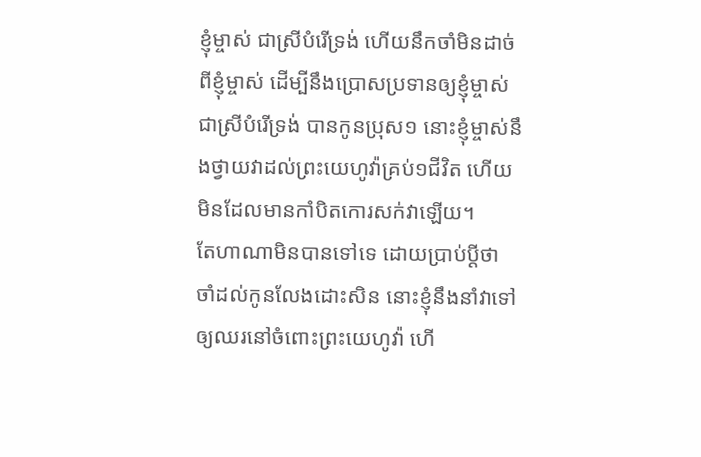ខ្ញុំម្ចាស់ ជាស្រីបំរើទ្រង់ ហើយនឹកចាំមិនដាច់ពីខ្ញុំម្ចាស់ ដើម្បីនឹងប្រោសប្រទានឲ្យខ្ញុំម្ចាស់ ជាស្រីបំរើទ្រង់ បានកូនប្រុស១ នោះខ្ញុំម្ចាស់នឹងថ្វាយវាដល់ព្រះយេហូវ៉ាគ្រប់១ជីវិត ហើយមិនដែលមានកាំបិតកោរសក់វាឡើយ។
តែហាណាមិនបានទៅទេ ដោយប្រាប់ប្ដីថា ចាំដល់កូនលែងដោះសិន នោះខ្ញុំនឹងនាំវាទៅ ឲ្យឈរនៅចំពោះព្រះយេហូវ៉ា ហើ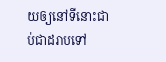យឲ្យនៅទីនោះជាប់ជាដរាបទៅ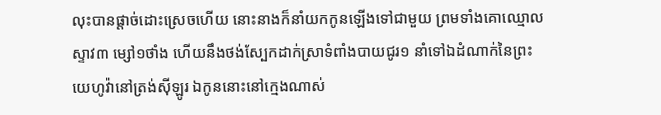លុះបានផ្តាច់ដោះស្រេចហើយ នោះនាងក៏នាំយកកូនឡើងទៅជាមួយ ព្រមទាំងគោឈ្មោលស្ទាវ៣ ម្សៅ១ថាំង ហើយនឹងថង់ស្បែកដាក់ស្រាទំពាំងបាយជូរ១ នាំទៅឯដំណាក់នៃព្រះយេហូវ៉ានៅត្រង់ស៊ីឡូរ ឯកូននោះនៅក្មេងណាស់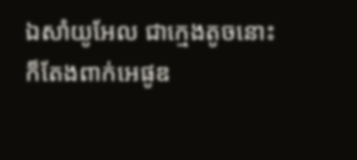ឯសាំយូអែល ជាក្មេងតូចនោះ ក៏តែងពាក់អេផូឌ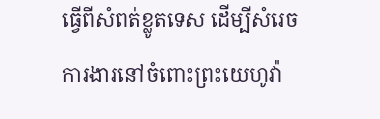ធ្វើពីសំពត់ខ្លូតទេស ដើម្បីសំរេចការងារនៅចំពោះព្រះយេហូវ៉ា